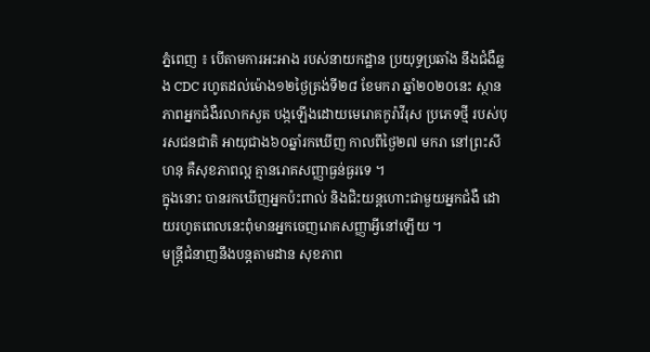ភ្នំពេញ ៖ បើតាមការអះអាង របស់នាយកដ្ឋាន ប្រយុទ្ធប្រឆាំង នឹងជំងឺឆ្លង CDC រហូតដល់ម៉ោង១២ថ្ងៃត្រង់ទី២៨ ខែមករា ឆ្នាំ២០២០នេះ ស្ថានភាពអ្នកជំងឺរលាកសួត បង្កឡើងដោយមេរោគកូរ៉ាវីរុស ប្រភេទថ្មី របស់បុរសជនជាតិ អាយុជាង៦០ឆ្នាំរកឃើញ កាលពីថ្ងៃ២៧ មករា នៅព្រះសីហនុ គឺសុខភាពល្អ គ្មានរោគសញ្ញាធ្ងន់ធ្ងរទេ ។
ក្នុងនោះ បានរកឃើញអ្នកប៉ះពាល់ និងជិះយន្តហោះជាមួយអ្នកជំងឺ ដោយរហូតពេលនេះពុំមានអ្នកចេញរោគសញ្ញាអ្វីនៅឡើយ ។
មន្រ្តីជំនាញនឹងបន្តតាមដាន សុខភាព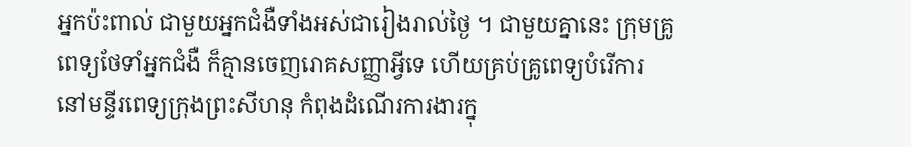អ្នកប៉ះពាល់ ជាមួយអ្នកជំងឺទាំងអស់ជារៀងរាល់ថ្ងៃ ។ ជាមួយគ្នានេះ ក្រុមគ្រូពេទ្យថែទាំអ្នកជំងឺ ក៏គ្មានចេញរោគសញ្ញាអ្វីទេ ហើយគ្រប់គ្រូពេទ្យបំរើការ នៅមន្ទីរពេទ្យក្រុងព្រះសីហនុ កំពុងដំណើរការងារក្នុ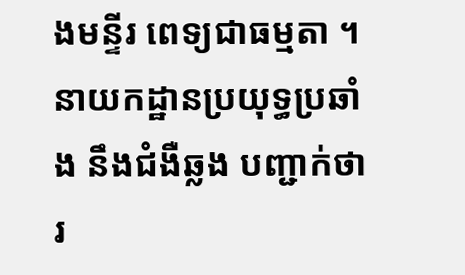ងមន្ទីរ ពេទ្យជាធម្មតា ។
នាយកដ្ឋានប្រយុទ្ធប្រឆាំង នឹងជំងឺឆ្លង បញ្ជាក់ថា រ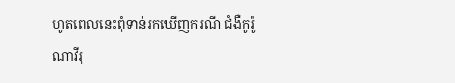ហូតពេលនេះពុំទាន់រកឃើញករណី ជំងឺកូរ៉ូណាវីរុ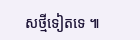សថ្មីទៀតទេ ៕